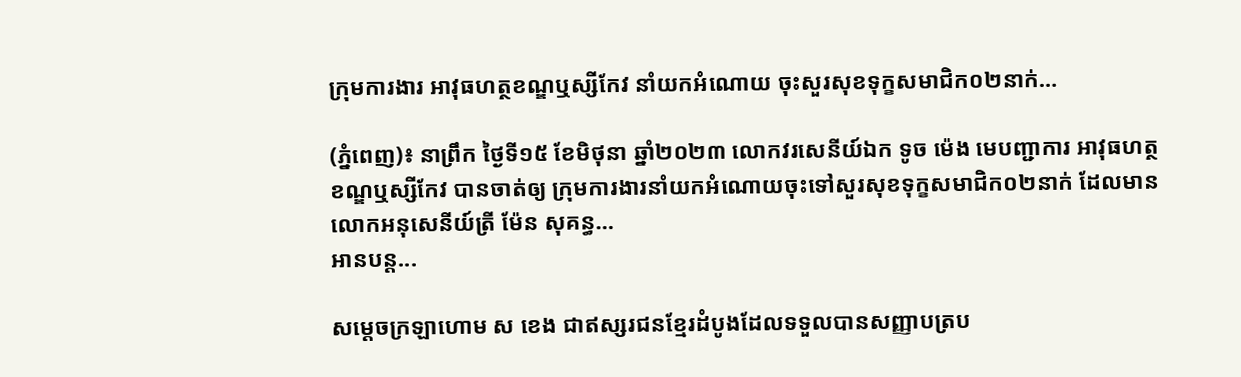ក្រុមការងារ អាវុធហត្ថខណ្ឌឬស្សីកែវ នាំយកអំណោយ ចុះសួរសុខទុក្ខសមាជិក០២នាក់…

(ភ្នំពេញ)៖ នាព្រឹក ថ្ងៃទី១៥ ខែមិថុនា ឆ្នាំ២០២៣ លោកវរសេនីយ៍ឯក ទូច ម៉េង មេបញ្ជាការ អាវុធហត្ថខណ្ឌឬស្សីកែវ បានចាត់ឲ្យ ក្រុមការងារនាំយកអំណោយចុះទៅសួរសុខទុក្ខសមាជិក០២នាក់ ដែលមាន លោកអនុសេនីយ៍ត្រី ម៉ែន សុគន្ធ…
អានបន្ត...

សម្ដេចក្រឡាហោម ស ខេង ជាឥស្សរជនខ្មែរដំបូងដែលទទួលបានសញ្ញាបត្រប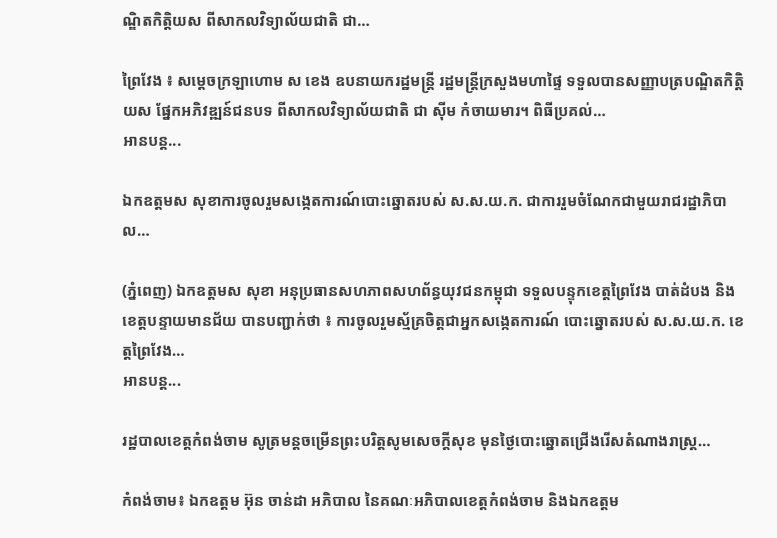ណ្ឌិតកិត្តិយស ពីសាកលវិទ្យាល័យជាតិ ជា…

ព្រៃវែង ៖ សម្ដេចក្រឡាហោម ស ខេង ឧបនាយករដ្ឋមន្ត្រី រដ្ឋមន្ត្រីក្រសួងមហាផ្ទៃ ទទួលបានសញ្ញាបត្របណ្ឌិតកិត្តិយស ផ្នែកអភិវឌ្ឍន៍ជនបទ ពីសាកលវិទ្យាល័យជាតិ ជា ស៊ីម កំចាយមារ។ ពិធីប្រគល់…
អានបន្ត...

ឯកឧត្តមស សុខាការចូលរួមសង្កេតការណ៍បោះឆ្នោតរបស់ ស.ស.យ.ក. ជាការរួមចំណែកជាមួយរាជរដ្ឋាភិបាល…

(ភ្នំពេញ) ឯកឧត្តមស សុខា អនុប្រធានសហភាពសហព័ន្ធយុវជនកម្ពុជា ទទួលបន្ទុកខេត្តព្រៃវែង បាត់ដំបង និងខេត្តបន្ទាយមានជ័យ បានបញ្ជាក់ថា ៖ ការចូលរួមស្ម័គ្រចិត្តជាអ្នកសង្កេតការណ៍ បោះឆ្នោតរបស់ ស.ស.យ.ក. ខេត្តព្រៃវែង…
អានបន្ត...

រដ្ឋបាលខេត្តកំពង់ចាម សូត្រមន្តចម្រើនព្រះបរិត្តសូមសេចក្តីសុខ មុនថ្ងៃបោះឆ្នោតជ្រើងរើសតំណាងរាស្រ្ត…

កំពង់ចាម៖ ឯកឧត្តម អ៊ុន ចាន់ដា អភិបាល នៃគណៈអភិបាលខេត្តកំពង់ចាម និងឯកឧត្តម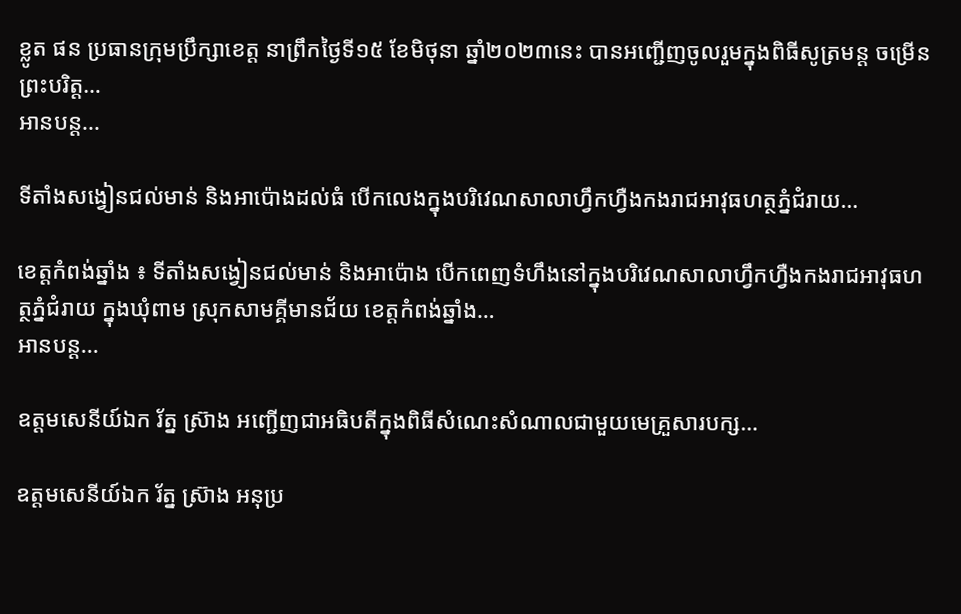ខ្លូត ផន ប្រធានក្រុមប្រឹក្សាខេត្ត នាព្រឹកថ្ងៃទី១៥ ខែមិថុនា ឆ្នាំ២០២៣នេះ បានអញ្ជើញចូលរួមក្នុងពិធីសូត្រមន្ត ចម្រើនព្រះបរិត្ត…
អានបន្ត...

ទីតាំងសង្វៀនជល់មាន់ និងអាប៉ោងដល់ធំ បើកលេងក្នុងបរិវេណសាលាហ្វឹកហ្វឺងកងរាជអាវុធហត្ថភ្នំជំរាយ…

ខេត្តកំពង់ឆ្នាំង ៖ ទីតាំងសង្វៀនជល់មាន់ និងអាប៉ោង បើកពេញទំហឹងនៅក្នុងបរិវេណសាលាហ្វឹកហ្វឺងកងរាជអាវុធហត្ថភ្នំជំរាយ ក្នុងឃុំពាម ស្រុកសាមគ្គីមានជ័យ ខេត្តកំពង់ឆ្នាំង…
អានបន្ត...

ឧត្តមសេនីយ៍ឯក រ័ត្ន ស៊្រាង អញ្ជើញជាអធិបតីក្នុងពិធីសំណេះសំណាលជាមួយមេគ្រួសារបក្ស…

ឧត្តមសេនីយ៍ឯក រ័ត្ន ស្រ៊ាង អនុប្រ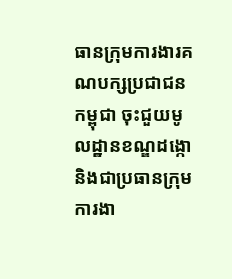ធានក្រុមការងារគណបក្សប្រជាជនកម្ពុជា ចុះជួយមូលដ្ឋានខណ្ឌដង្កោ និងជាប្រធានក្រុមការងា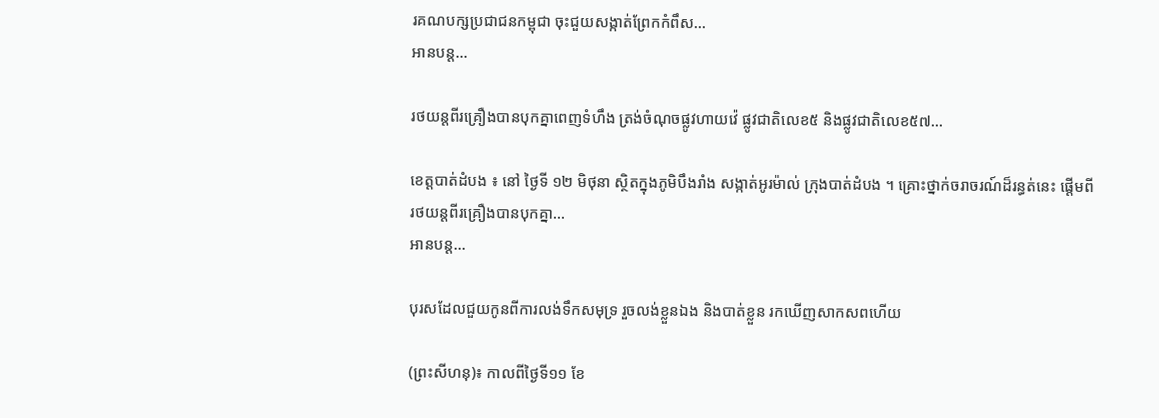រគណបក្សប្រជាជនកម្ពុជា ចុះជួយសង្កាត់ព្រែកកំពឹស…
អានបន្ត...

រថយន្តពីរគ្រឿងបានបុកគ្នាពេញទំហឹង ត្រង់ចំណុចផ្លូវហាយវ៉េ ផ្លូវជាតិលេខ៥ និងផ្លូវជាតិលេខ៥៧…

ខេត្តបាត់ដំបង ៖ នៅ ថ្ងៃទី ១២ មិថុនា ស្ថិតក្នុងភូមិបឹងរាំង សង្កាត់អូរម៉ាល់ ក្រុងបាត់ដំបង ។ គ្រោះថ្នាក់ចរាចរណ៍ដ៏រន្ធត់នេះ ផ្ដើមពីរថយន្តពីរគ្រឿងបានបុកគ្នា…
អានបន្ត...

បុរសដែលជួយកូនពីការលង់ទឹកសមុទ្រ រួចលង់ខ្លួនឯង និងបាត់ខ្លួន រកឃើញសាកសពហើយ

(ព្រះសីហនុ)៖ កាលពីថ្ងៃទី១១ ខែ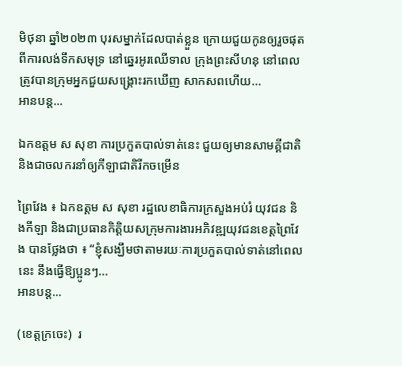មិថុនា ឆ្នាំ២០២៣ បុរសម្នាក់ដែលបាត់ខ្លួន ក្រោយជួយកូនឲ្យរួចផុតពីការលង់ទឹកសមុទ្រ នៅឆ្នេរអូរឈើទាល ក្រុងព្រះសីហនុ នៅពេលត្រូវបានក្រុមអ្នកជួយសង្គ្រោះរកឃើញ សាកសពហើយ…
អានបន្ត...

ឯកឧត្តម ស សុខា ការប្រកួតបាល់ទាត់នេះ ជួយឲ្យមានសាមគ្គីជាតិ និងជាចលករនាំឲ្យកីឡាជាតិរីកចម្រើន

ព្រៃវែង ៖ ឯកឧត្តម ស សុខា រដ្ឋលេខាធិការក្រសួងអប់រំ យុវជន និងកីឡា និងជាប្រធានកិត្តិយសក្រុមការងារអភិវឌ្ឍយុវជនខេត្តព្រៃវែង បានថ្លែងថា ៖ “ខ្ញុំសង្ឃឹមថាតាមរយៈការប្រកួតបាល់ទាត់នៅពេលនេះ នឹងធ្វើឱ្យប្អូនៗ…
អានបន្ត...

(ខេត្តក្រចេះ)  រ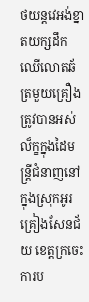ថយន្តវេអង់ខ្នាតយក្សដឹកឈើលោតឆ័ត្រមួយគ្រឿងត្រូវបានអស់ល៏ក្ខក្នុងដៃមន្ត្រីជំនាញនៅក្នុងស្រុកអូរគ្រៀងសែនជ័យ ខេត្តក្រចេះ ការប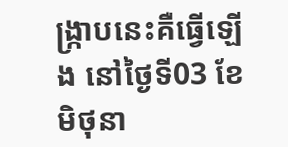ង្ក្រាបនេះគឺធ្វើឡើង នៅថ្ងៃទី03 ខែមិថុនា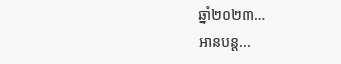ឆ្នាំ២០២៣…
អានបន្ត...